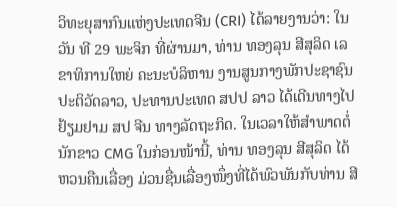ວິທະຍຸສາກົນແຫ່ງປະເທດຈີນ (CRI) ໄດ້ລາຍງານວ່າ: ໃນວັນ ທີ 29 ພະຈິກ ທີ່ຜ່ານມາ, ທ່ານ ທອງລຸນ ສີສຸລິດ ເລຂາທິການໃຫຍ່ ຄະນະບໍລິຫານ ງານສູນກາງພັກປະຊາຊົນປະຕິວັດລາວ, ປະທານປະເທດ ສປປ ລາວ ໄດ້ເດີນທາງໄປຢ້ຽມຢາມ ສປ ຈີນ ທາງລັດຖະກິດ. ໃນເວລາໃຫ້ສຳພາດຕໍ່ ນັກຂາວ CMG ໃນກ່ອນໜ້ານີ້, ທ່ານ ທອງລຸນ ສີສຸລິດ ໄດ້ຫວນຄືນເລື່ອງ ມ່ວນຊື່ນເລື່ອງໜຶ່ງທີ່ໄດ້ພົວພັນກັບທ່ານ ສີ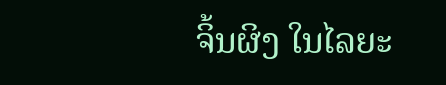ຈິ້ນຜິງ ໃນໄລຍະ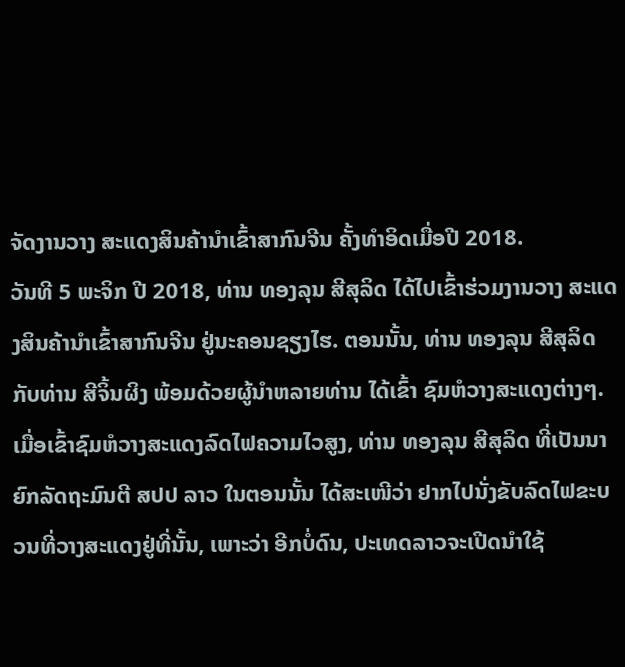ຈັດງານວາງ ສະແດງສິນຄ້ານຳເຂົ້າສາກົນຈີນ ຄັ້ງທຳອິດເມື່ອປີ 2018.
ວັນທີ 5 ພະຈິກ ປີ 2018, ທ່ານ ທອງລຸນ ສີສຸລິດ ໄດ້ໄປເຂົ້າຮ່ວມງານວາງ ສະແດງສິນຄ້ານຳເຂົ້າສາກົນຈີນ ຢູ່ນະຄອນຊຽງໄຮ. ຕອນນັ້ນ, ທ່ານ ທອງລຸນ ສີສຸລິດ ກັບທ່ານ ສີຈິ້ນຜິງ ພ້ອມດ້ວຍຜູ້ນຳຫລາຍທ່ານ ໄດ້ເຂົ້າ ຊົມຫໍວາງສະແດງຕ່າງໆ. ເມື່ອເຂົ້າຊົມຫໍວາງສະແດງລົດໄຟຄວາມໄວສູງ, ທ່ານ ທອງລຸນ ສີສຸລິດ ທີ່ເປັນນາຍົກລັດຖະມົນຕີ ສປປ ລາວ ໃນຕອນນັ້ນ ໄດ້ສະເໜີວ່າ ຢາກໄປນັ່ງຂັບລົດໄຟຂະບວນທີ່ວາງສະແດງຢູ່ທີ່ນັ້ນ, ເພາະວ່າ ອີກບໍ່ດົນ, ປະເທດລາວຈະເປີດນຳໃຊ້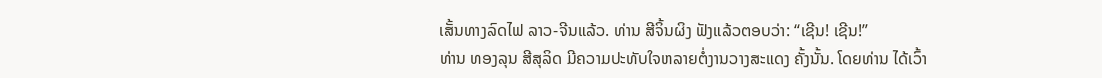ເສັ້ນທາງລົດໄຟ ລາວ-ຈີນແລ້ວ. ທ່ານ ສີຈິ້ນຜິງ ຟັງແລ້ວຕອບວ່າ: “ເຊີນ! ເຊີນ!”
ທ່ານ ທອງລຸນ ສີສຸລິດ ມີຄວາມປະທັບໃຈຫລາຍຕໍ່ງານວາງສະແດງ ຄັ້ງນັ້ນ. ໂດຍທ່ານ ໄດ້ເວົ້າ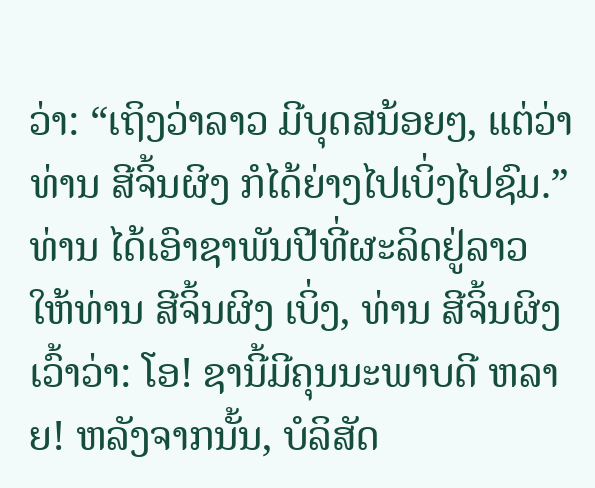ວ່າ: “ເຖິງວ່າລາວ ມີບຸດສນ້ອຍໆ, ແຕ່ວ່າທ່ານ ສີຈິ້ນຜິງ ກໍໄດ້ຍ່າງໄປເບິ່ງໄປຊົມ.” ທ່ານ ໄດ້ເອົາຊາພັນປີທີ່ຜະລິດຢູ່ລາວ ໃຫ້ທ່ານ ສີຈິ້ນຜິງ ເບິ່ງ, ທ່ານ ສີຈິ້ນຜິງ ເວົ້າວ່າ: ໂອ! ຊານີ້ມີຄຸນນະພາບດີ ຫລາຍ! ຫລັງຈາກນັ້ນ, ບໍລິສັດ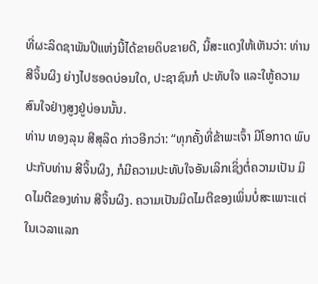ທີ່ຜະລິດຊາພັນປີແຫ່ງນີ້ໄດ້ຂາຍດິບຂາຍດີ, ນີ້ສະແດງໃຫ້ເຫັນວ່າ: ທ່ານ ສີຈິ້ນຜິງ ຍ່າງໄປຮອດບ່ອນໃດ, ປະຊາຊົນກໍ ປະທັບໃຈ ແລະໃຫູ້ຄວາມສົນໃຈຢ່າງສູງຢູ່ບ່ອນນັ້ນ.
ທ່ານ ທອງລຸນ ສີສຸລິດ ກ່າວອີກວ່າ: “ທຸກຄັ້ງທີ່ຂ້າພະເຈົ້າ ມີໂອກາດ ພົບປະກັບທ່ານ ສີຈິ້ນຜິງ, ກໍມີຄວາມປະທັບໃຈອັນເລິກເຊິ່ງຕໍ່ຄວາມເປັນ ມິດໄມຕີຂອງທ່ານ ສີຈິ້ນຜິງ. ຄວາມເປັນມິດໄມຕີຂອງເພິ່ນບໍ່ສະເພາະແຕ່ ໃນເວລາແລກ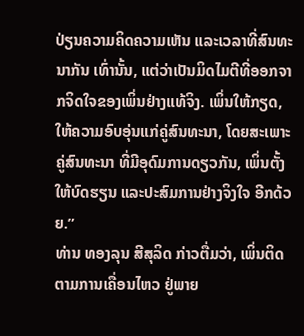ປ່ຽນຄວາມຄິດຄວາມເຫັນ ແລະເວລາທີ່ສົນທະນາກັນ ເທົ່ານັ້ນ, ແຕ່ວ່າເປັນມິດໄມຕີທີ່ອອກຈາກຈິດໃຈຂອງເພິ່ນຢ່າງແທ້ຈິງ. ເພິ່ນໃຫ້ກຽດ, ໃຫ້ຄວາມອົບອຸ່ນແກ່ຄູ່ສົນທະນາ, ໂດຍສະເພາະຄູ່ສົນທະນາ ທີ່ມີອຸດົມການດຽວກັນ, ເພິ່ນຕັ້ງໃຫ້ບົດຮຽນ ແລະປະສົມການຢ່າງຈິງໃຈ ອີກດ້ວຍ.”
ທ່ານ ທອງລຸນ ສີສຸລິດ ກ່າວຕື່ມວ່າ, ເພິ່ນຕິດຕາມການເຄື່ອນໄຫວ ຢູ່ພາຍ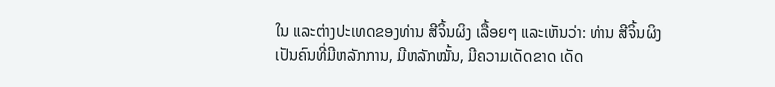ໃນ ແລະຕ່າງປະເທດຂອງທ່ານ ສີຈິ້ນຜິງ ເລື້ອຍໆ ແລະເຫັນວ່າ: ທ່ານ ສີຈິ້ນຜິງ ເປັນຄົນທີ່ມີຫລັກການ, ມີຫລັກໝັ້ນ, ມີຄວາມເດັດຂາດ ເດັດ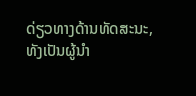ດ່ຽວທາງດ້ານທັດສະນະ, ທັງເປັນຜູ້ນຳ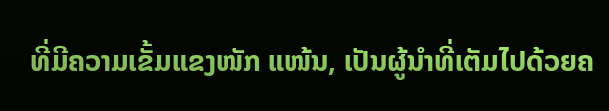ທີ່ມີຄວາມເຂັ້ມແຂງໜັກ ແໜ້ນ, ເປັນຜູ້ນຳທີ່ເຕັມໄປດ້ວຍຄ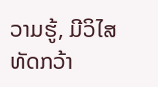ວາມຮູ້, ມີວິໄສທັດກວ້າ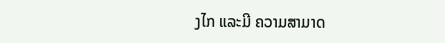ງໄກ ແລະມີ ຄວາມສາມາດ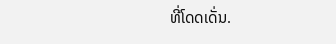ທີ່ໂດດເດັ່ນ.